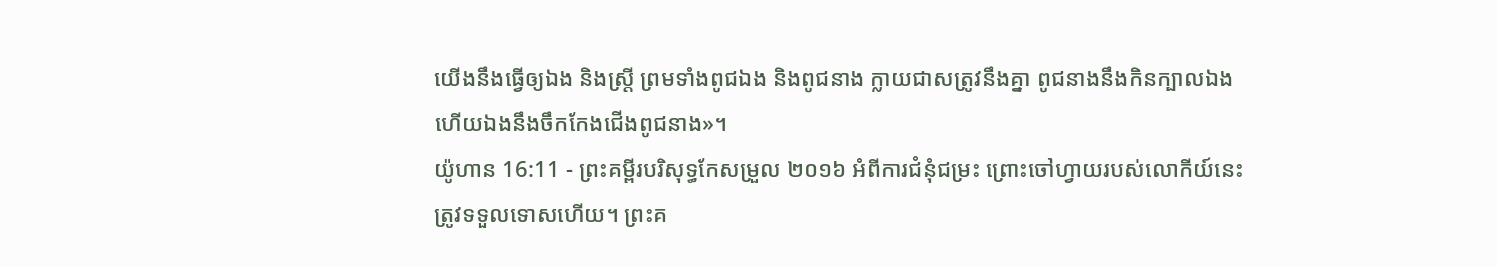យើងនឹងធ្វើឲ្យឯង និងស្ត្រី ព្រមទាំងពូជឯង និងពូជនាង ក្លាយជាសត្រូវនឹងគ្នា ពូជនាងនឹងកិនក្បាលឯង ហើយឯងនឹងចឹកកែងជើងពូជនាង»។
យ៉ូហាន 16:11 - ព្រះគម្ពីរបរិសុទ្ធកែសម្រួល ២០១៦ អំពីការជំនុំជម្រះ ព្រោះចៅហ្វាយរបស់លោកីយ៍នេះត្រូវទទួលទោសហើយ។ ព្រះគ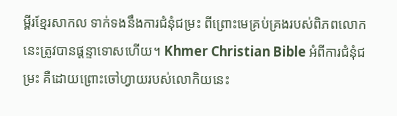ម្ពីរខ្មែរសាកល ទាក់ទងនឹងការជំនុំជម្រះ ពីព្រោះមេគ្រប់គ្រងរបស់ពិភពលោកនេះត្រូវបានផ្ដន្ទាទោសហើយ។ Khmer Christian Bible អំពីការជំនុំជម្រះ គឺដោយព្រោះចៅហ្វាយរបស់លោកិយនេះ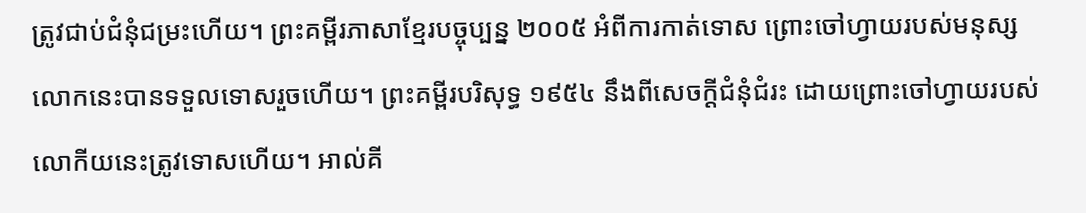ត្រូវជាប់ជំនុំជម្រះហើយ។ ព្រះគម្ពីរភាសាខ្មែរបច្ចុប្បន្ន ២០០៥ អំពីការកាត់ទោស ព្រោះចៅហ្វាយរបស់មនុស្សលោកនេះបានទទួលទោសរួចហើយ។ ព្រះគម្ពីរបរិសុទ្ធ ១៩៥៤ នឹងពីសេចក្ដីជំនុំជំរះ ដោយព្រោះចៅហ្វាយរបស់លោកីយនេះត្រូវទោសហើយ។ អាល់គី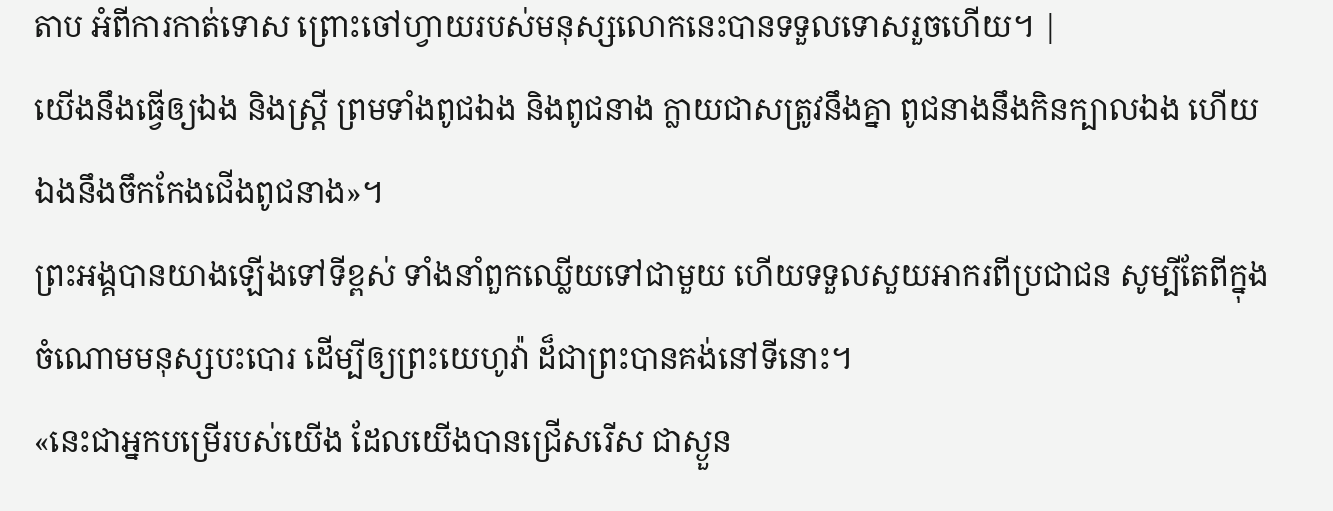តាប អំពីការកាត់ទោស ព្រោះចៅហ្វាយរបស់មនុស្សលោកនេះបានទទួលទោសរួចហើយ។ |
យើងនឹងធ្វើឲ្យឯង និងស្ត្រី ព្រមទាំងពូជឯង និងពូជនាង ក្លាយជាសត្រូវនឹងគ្នា ពូជនាងនឹងកិនក្បាលឯង ហើយឯងនឹងចឹកកែងជើងពូជនាង»។
ព្រះអង្គបានយាងឡើងទៅទីខ្ពស់ ទាំងនាំពួកឈ្លើយទៅជាមួយ ហើយទទួលសួយអាករពីប្រជាជន សូម្បីតែពីក្នុងចំណោមមនុស្សបះបោរ ដើម្បីឲ្យព្រះយេហូវ៉ា ដ៏ជាព្រះបានគង់នៅទីនោះ។
«នេះជាអ្នកបម្រើរបស់យើង ដែលយើងបានជ្រើសរើស ជាស្ងួន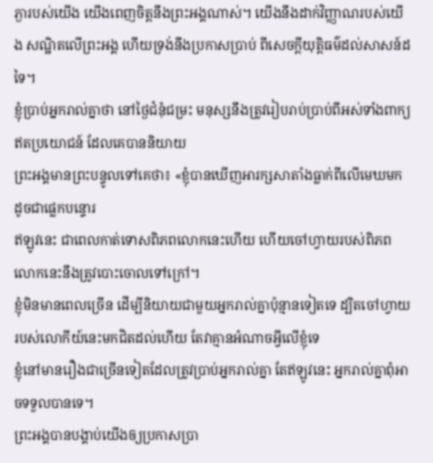ភ្ងារបស់យើង យើងពេញចិត្តនឹងព្រះអង្គណាស់។ យើងនឹងដាក់វិញ្ញាណរបស់យើង សណ្ឋិតលើព្រះអង្គ ហើយទ្រង់នឹងប្រកាសប្រាប់ ពីសេចក្តីយុត្តិធម៌ដល់សាសន៍ដទៃ។
ខ្ញុំប្រាប់អ្នករាល់គ្នាថា នៅថ្ងៃជំនុំជម្រះ មនុស្សនឹងត្រូវរៀបរាប់ប្រាប់ពីអស់ទាំងពាក្យឥតប្រយោជន៍ ដែលគេបាននិយាយ
ព្រះអង្គមានព្រះបន្ទូលទៅគេថា៖ «ខ្ញុំបានឃើញអារក្សសាតាំងធ្លាក់ពីលើមេឃមកដូចជាផ្លេកបន្ទោរ
ឥឡូវនេះ ជាពេលកាត់ទោសពិភពលោកនេះហើយ ហើយចៅហ្វាយរបស់ពិភពលោកនេះនឹងត្រូវបោះចោលទៅក្រៅ។
ខ្ញុំមិនមានពេលច្រើន ដើម្បីនិយាយជាមួយអ្នករាល់គ្នាប៉ុន្មានទៀតទេ ដ្បិតចៅហ្វាយរបស់លោកីយ៍នេះមកជិតដល់ហើយ តែវាគ្មានអំណាចអ្វីលើខ្ញុំទេ
ខ្ញុំនៅមានរឿងជាច្រើនទៀតដែលត្រូវប្រាប់អ្នករាល់គ្នា តែឥឡូវនេះ អ្នករាល់គ្នាពុំអាចទទួលបានទេ។
ព្រះអង្គបានបង្គាប់យើងឲ្យប្រកាសប្រា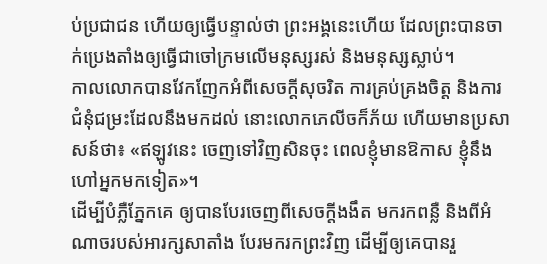ប់ប្រជាជន ហើយឲ្យធ្វើបន្ទាល់ថា ព្រះអង្គនេះហើយ ដែលព្រះបានចាក់ប្រេងតាំងឲ្យធ្វើជាចៅក្រមលើមនុស្សរស់ និងមនុស្សស្លាប់។
កាលលោកបានវែកញែកអំពីសេចក្តីសុចរិត ការគ្រប់គ្រងចិត្ត និងការជំនុំជម្រះដែលនឹងមកដល់ នោះលោកភេលីចក៏ភ័យ ហើយមានប្រសាសន៍ថា៖ «ឥឡូវនេះ ចេញទៅវិញសិនចុះ ពេលខ្ញុំមានឱកាស ខ្ញុំនឹងហៅអ្នកមកទៀត»។
ដើម្បីបំភ្លឺភ្នែកគេ ឲ្យបានបែរចេញពីសេចក្តីងងឹត មករកពន្លឺ និងពីអំណាចរបស់អារក្សសាតាំង បែរមករកព្រះវិញ ដើម្បីឲ្យគេបានរួ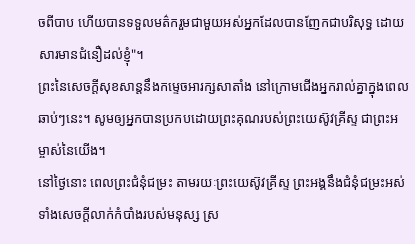ចពីបាប ហើយបានទទួលមត៌ករួមជាមួយអស់អ្នកដែលបានញែកជាបរិសុទ្ធ ដោយសារមានជំនឿដល់ខ្ញុំ"។
ព្រះនៃសេចក្តីសុខសាន្តនឹងកម្ទេចអារក្សសាតាំង នៅក្រោមជើងអ្នករាល់គ្នាក្នុងពេលឆាប់ៗនេះ។ សូមឲ្យអ្នកបានប្រកបដោយព្រះគុណរបស់ព្រះយេស៊ូវគ្រីស្ទ ជាព្រះអម្ចាស់នៃយើង។
នៅថ្ងៃនោះ ពេលព្រះជំនុំជម្រះ តាមរយៈព្រះយេស៊ូវគ្រីស្ទ ព្រះអង្គនឹងជំនុំជម្រះអស់ទាំងសេចក្ដីលាក់កំបាំងរបស់មនុស្ស ស្រ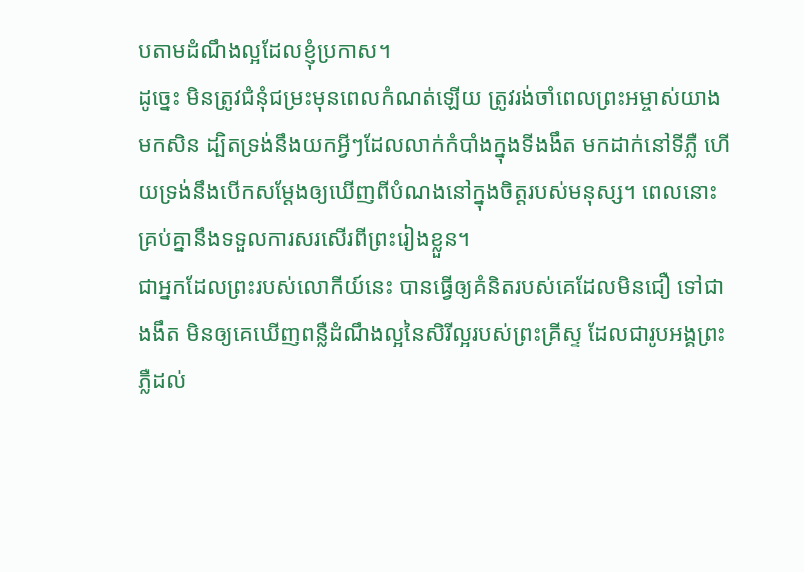បតាមដំណឹងល្អដែលខ្ញុំប្រកាស។
ដូច្នេះ មិនត្រូវជំនុំជម្រះមុនពេលកំណត់ឡើយ ត្រូវរង់ចាំពេលព្រះអម្ចាស់យាងមកសិន ដ្បិតទ្រង់នឹងយកអ្វីៗដែលលាក់កំបាំងក្នុងទីងងឹត មកដាក់នៅទីភ្លឺ ហើយទ្រង់នឹងបើកសម្ដែងឲ្យឃើញពីបំណងនៅក្នុងចិត្តរបស់មនុស្ស។ ពេលនោះ គ្រប់គ្នានឹងទទួលការសរសើរពីព្រះរៀងខ្លួន។
ជាអ្នកដែលព្រះរបស់លោកីយ៍នេះ បានធ្វើឲ្យគំនិតរបស់គេដែលមិនជឿ ទៅជាងងឹត មិនឲ្យគេឃើញពន្លឺដំណឹងល្អនៃសិរីល្អរបស់ព្រះគ្រីស្ទ ដែលជារូបអង្គព្រះភ្លឺដល់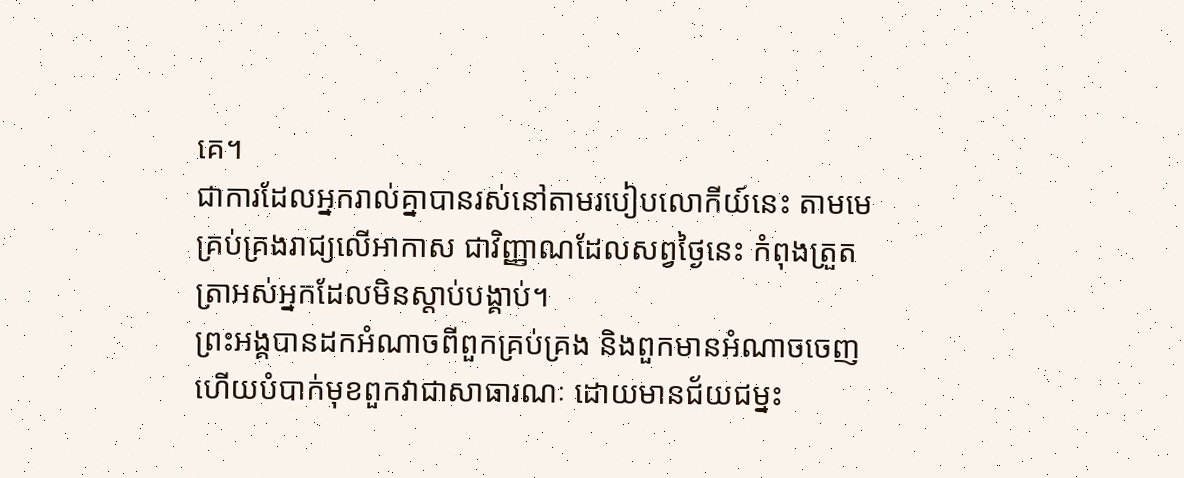គេ។
ជាការដែលអ្នករាល់គ្នាបានរស់នៅតាមរបៀបលោកីយ៍នេះ តាមមេគ្រប់គ្រងរាជ្យលើអាកាស ជាវិញ្ញាណដែលសព្វថ្ងៃនេះ កំពុងត្រួតត្រាអស់អ្នកដែលមិនស្ដាប់បង្គាប់។
ព្រះអង្គបានដកអំណាចពីពួកគ្រប់គ្រង និងពួកមានអំណាចចេញ ហើយបំបាក់មុខពួកវាជាសាធារណៈ ដោយមានជ័យជម្នះ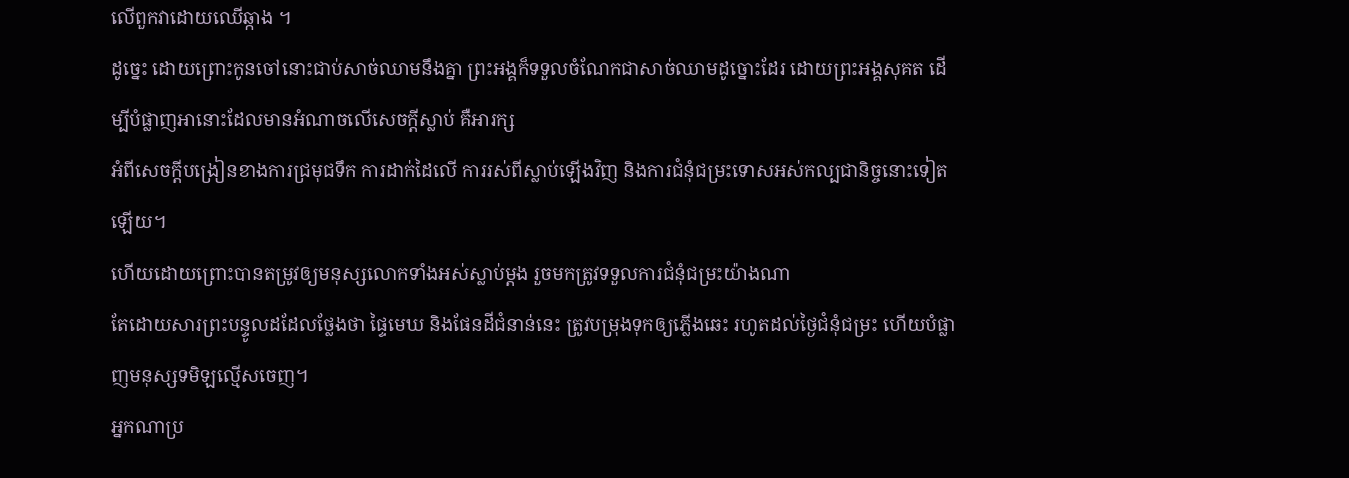លើពួកវាដោយឈើឆ្កាង ។
ដូច្នេះ ដោយព្រោះកូនចៅនោះជាប់សាច់ឈាមនឹងគ្នា ព្រះអង្គក៏ទទួលចំណែកជាសាច់ឈាមដូច្នោះដែរ ដោយព្រះអង្គសុគត ដើម្បីបំផ្លាញអានោះដែលមានអំណាចលើសេចក្តីស្លាប់ គឺអារក្ស
អំពីសេចក្តីបង្រៀនខាងការជ្រមុជទឹក ការដាក់ដៃលើ ការរស់ពីស្លាប់ឡើងវិញ និងការជំនុំជម្រះទោសអស់កល្បជានិច្ចនោះទៀតឡើយ។
ហើយដោយព្រោះបានតម្រូវឲ្យមនុស្សលោកទាំងអស់ស្លាប់ម្ដង រួចមកត្រូវទទួលការជំនុំជម្រះយ៉ាងណា
តែដោយសារព្រះបន្ទូលដដែលថ្លែងថា ផ្ទៃមេឃ និងផែនដីជំនាន់នេះ ត្រូវបម្រុងទុកឲ្យភ្លើងឆេះ រហូតដល់ថ្ងៃជំនុំជម្រះ ហើយបំផ្លាញមនុស្សទមិឡល្មើសចេញ។
អ្នកណាប្រ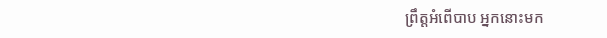ព្រឹត្តអំពើបាប អ្នកនោះមក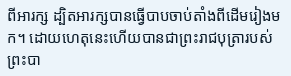ពីអារក្ស ដ្បិតអារក្សបានធ្វើបាបចាប់តាំងពីដើមរៀងមក។ ដោយហេតុនេះហើយបានជាព្រះរាជបុត្រារបស់ព្រះបា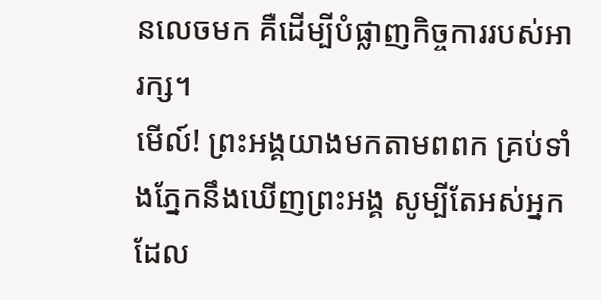នលេចមក គឺដើម្បីបំផ្លាញកិច្ចការរបស់អារក្ស។
មើល៍! ព្រះអង្គយាងមកតាមពពក គ្រប់ទាំងភ្នែកនឹងឃើញព្រះអង្គ សូម្បីតែអស់អ្នកដែល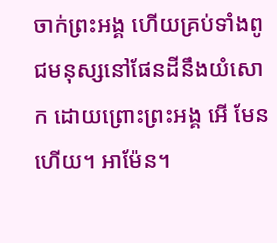ចាក់ព្រះអង្គ ហើយគ្រប់ទាំងពូជមនុស្សនៅផែនដីនឹងយំសោក ដោយព្រោះព្រះអង្គ អើ មែនហើយ។ អាម៉ែន។